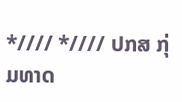*//// *//// ປກສ ກຸ່ມທາດ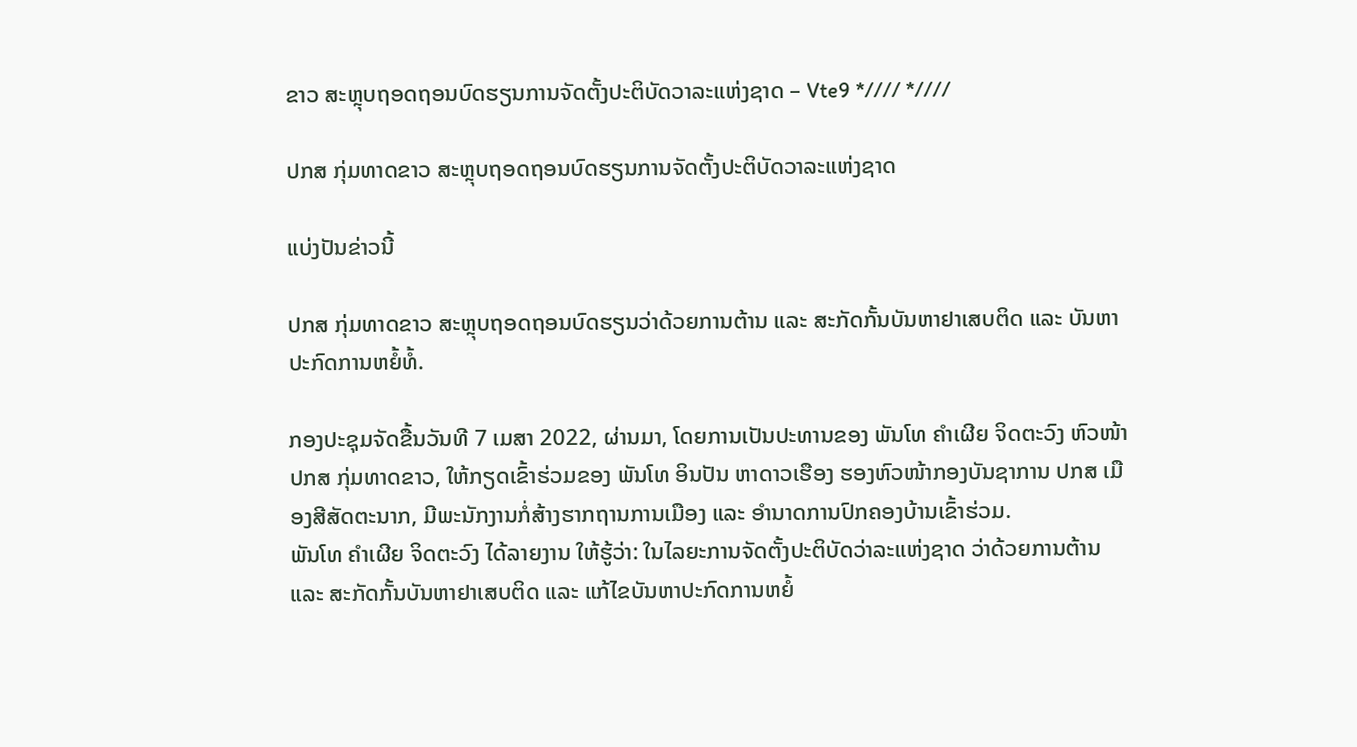ຂາວ ສະຫຼຸບຖອດຖອນບົດຮຽນການຈັດຕັ້ງປະຕິບັດວາລະແຫ່ງຊາດ – Vte9 *//// *////

ປກສ ກຸ່ມທາດຂາວ ສະຫຼຸບຖອດຖອນບົດຮຽນການຈັດຕັ້ງປະຕິບັດວາລະແຫ່ງຊາດ

ແບ່ງປັນຂ່າວນີ້

ປກສ ກຸ່ມທາດຂາວ ສະຫຼຸບຖອດຖອນບົດຮຽນວ່າດ້ວຍການຕ້ານ ແລະ ສະກັດກັ້ນບັນຫາຢາເສບຕິດ ແລະ ບັນຫາປະກົດການຫຍໍ້ທໍ້.

ກອງປະຊຸມຈັດຂື້ນວັນທີ 7 ເມສາ 2022, ຜ່ານມາ, ໂດຍການເປັນປະທານຂອງ ພັນໂທ ຄຳເຜີຍ ຈິດຕະວົງ ຫົວໜ້າ ປກສ ກຸ່ມທາດຂາວ, ໃຫ້ກຽດເຂົ້າຮ່ວມຂອງ ພັນໂທ ອິນປັນ ຫາດາວເຮືອງ ຮອງຫົວໜ້າກອງບັນຊາການ ປກສ ເມືອງສີສັດຕະນາກ, ມີພະນັກງານກໍ່ສ້າງຮາກຖານການເມືອງ ແລະ ອຳນາດການປົກຄອງບ້ານເຂົ້າຮ່ວມ.
ພັນໂທ ຄໍາເຜີຍ ຈິດຕະວົງ ໄດ້ລາຍງານ ໃຫ້ຮູ້ວ່າ: ໃນໄລຍະການຈັດຕັ້ງປະຕິບັດວ່າລະແຫ່ງຊາດ ວ່າດ້ວຍການຕ້ານ ແລະ ສະກັດກັ້ນບັນຫາຢາເສບຕິດ ແລະ ແກ້ໄຂບັນຫາປະກົດການຫຍໍ້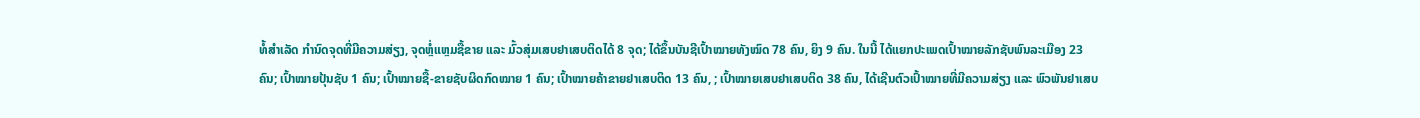ທໍ້ສຳເລັດ ກຳນົດຈຸດທີ່ມີຄວາມສ່ຽງ, ຈຸດຫຼໍ່ແຫຼມຊື້ຂາຍ ແລະ ມົ້ວສຸ່ມເສບຢາເສບຕິດໄດ້ 8 ຈຸດ; ໄດ້ຂຶ້ນບັນຊີເປົ້າໝາຍທັງໝົດ 78 ຄົນ, ຍິງ 9 ຄົນ. ໃນນີ້ ໄດ້ແຍກປະເພດເປົ້າໝາຍລັກຊັບພົນລະເມືອງ 23 ຄົນ; ເປົ້າໝາຍປຸ້ນຊັບ 1 ຄົນ; ເປົ້າໝາຍຊື້-ຂາຍຊັບຜິດກົດໝາຍ 1 ຄົນ; ເປົ້າໝາຍຄ້າຂາຍຢາເສບຕິດ 13 ຄົນ, ; ເປົ້າໝາຍເສບຢາເສບຕິດ 38 ຄົນ, ໄດ້ເຊີນຕົວເປົ້າໝາຍທີ່ມີຄວາມສ່ຽງ ແລະ ພົວພັນຢາເສບ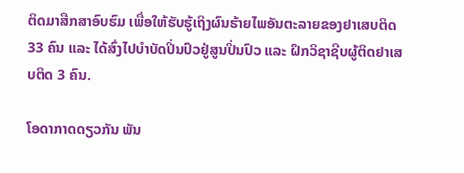ຕິດມາສືກສາອົບຮົມ ເພື່ອໃຫ້ຮັບຮູ້ເຖິງຜົນຮ້າຍໄພອັນຕະລາຍຂອງຢາເສບຕິດ 33 ຄົນ ແລະ ໄດ້ສົ່ງໄປບຳບັດປິ່ນປົວຢູ່ສູນປິ່ນປົວ ແລະ ຝຶກວິຊາຊີບຜູ້ຕິດຢາເສບຕິດ 3 ຄົນ.

ໂອດາກາດດຽວກັນ ພັນ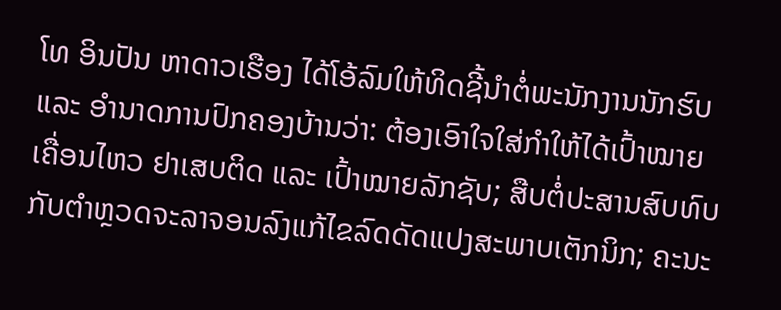ໂທ ອິນປັນ ຫາດາວເຮືອງ ໄດ້ໂອ້ລົມໃຫ້ທິດຊີ້ນໍາຕໍ່ພະນັກງານນັກຮົບ ແລະ ອຳນາດການປົກຄອງບ້ານວ່າ: ຕ້ອງເອົາໃຈໃສ່ກຳໃຫ້ໄດ້ເປົ້າໝາຍເຄື່ອນໄຫວ ຢາເສບຕິດ ແລະ ເປົ້າໝາຍລັກຊັບ; ສືບຕໍ່ປະສານສົບທົບກັບຕຳຫຼວດຈະລາຈອນລົງແກ້ໄຂລົດດັດແປງສະພາບເຕັກນິກ; ຄະນະ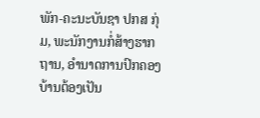ພັກ-ຄະນະບັນຊາ ປກສ ກຸ່ມ, ພະນັກງານກໍ່ສ້າງຮາກຖານ, ອຳນາດການປົກຄອງບ້ານຕ້ອງເປັນ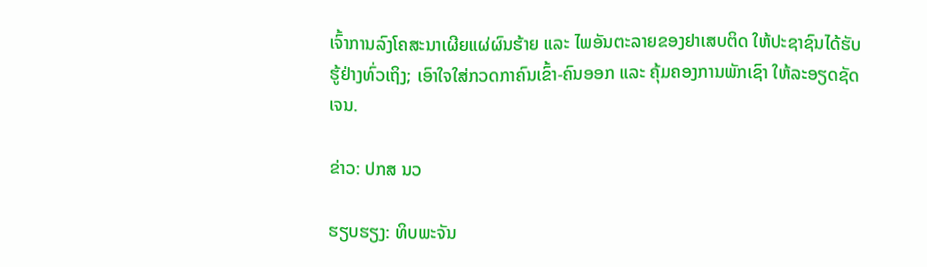ເຈົ້າການລົງໂຄສະນາເຜີຍແຜ່ຜົນຮ້າຍ ແລະ ໄພອັນຕະລາຍຂອງຢາເສບຕິດ ໃຫ້ປະຊາຊົນໄດ້ຮັບຮູ້ຢ່າງທົ່ວເຖິງ; ເອົາໃຈໃສ່ກວດກາຄົນເຂົ້າ-ຄົນອອກ ແລະ ຄຸ້ມຄອງການພັກເຊົາ ໃຫ້ລະອຽດຊັດເຈນ.

ຂ່າວ: ປກສ ນວ

ຮຽບຮຽງ: ທິບພະຈັນ